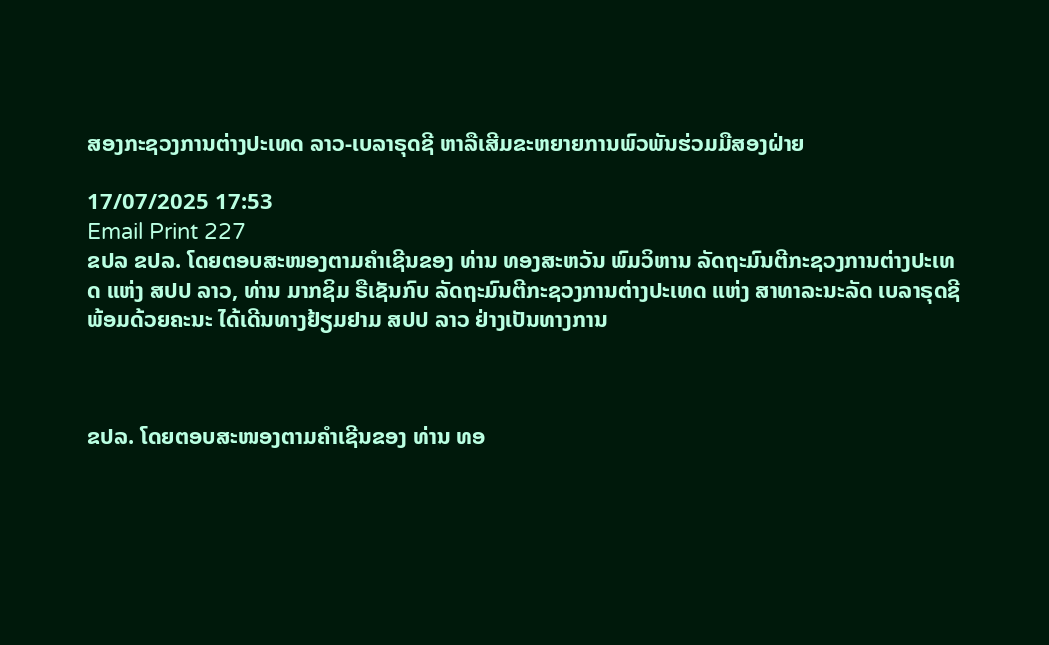ສອງກະຊວງການຕ່າງປະເທດ ລາວ-ເບລາຣຸດຊີ ຫາລືເສີມຂະຫຍາຍການພົວພັນຮ່ວມມືສອງຝ່າຍ

17/07/2025 17:53
Email Print 227
ຂປລ ຂປລ. ໂດຍຕອບສະໜອງຕາມຄໍາເຊີນຂອງ ທ່ານ ທອງສະຫວັນ ພົມວິຫານ ລັດຖະມົນຕີກະຊວງການຕ່າງປະເທດ ແຫ່ງ ສປປ ລາວ, ທ່ານ ມາກຊິມ ຣືເຊັນກົບ ລັດຖະມົນຕີກະຊວງການຕ່າງປະເທດ ແຫ່ງ ສາທາລະນະລັດ ເບລາຣຸດຊີ ພ້ອມດ້ວຍຄະນະ ໄດ້ເດີນທາງຢ້ຽມຢາມ ສປປ ລາວ ຢ່າງເປັນທາງການ



ຂປລ. ໂດຍຕອບສະໜອງຕາມຄໍາເຊີນຂອງ ທ່ານ ທອ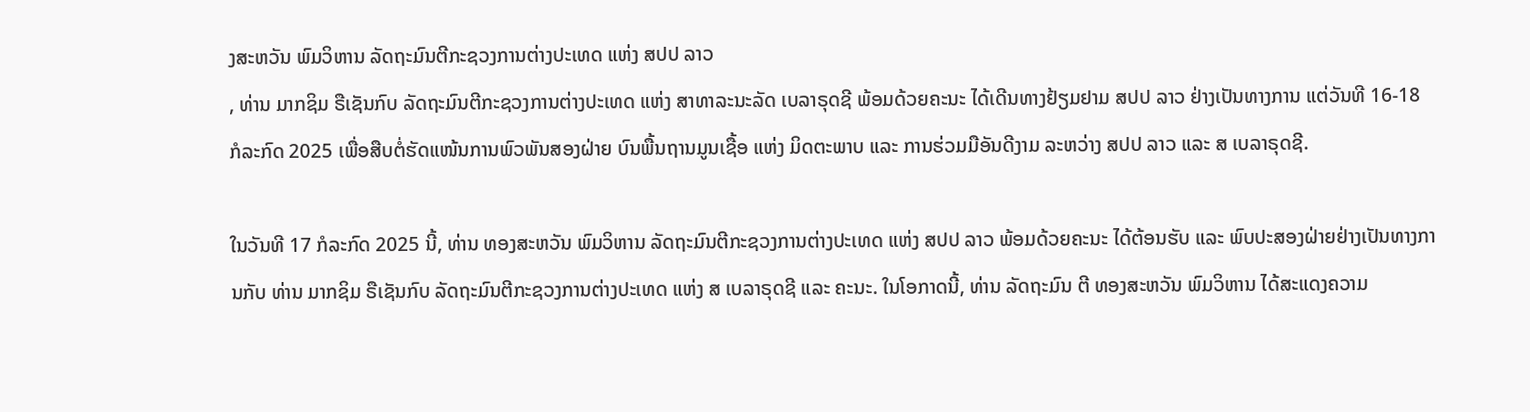ງສະຫວັນ ພົມວິຫານ ລັດຖະມົນຕີກະຊວງການຕ່າງປະເທດ ແຫ່ງ ສປປ ລາວ
, ທ່ານ ມາກຊິມ ຣືເຊັນກົບ ລັດຖະມົນຕີກະຊວງການຕ່າງປະເທດ ແຫ່ງ ສາທາລະນະລັດ ເບລາຣຸດຊີ ພ້ອມດ້ວຍຄະນະ ໄດ້ເດີນທາງຢ້ຽມຢາມ ສປປ ລາວ ຢ່າງເປັນທາງການ ແຕ່ວັນທີ 16-18 ກໍລະກົດ 2025 ເພື່ອສືບຕໍ່ຮັດແໜ້ນການພົວພັນສອງຝ່າຍ ບົນພື້ນຖານມູນເຊື້ອ ແຫ່ງ ມິດຕະພາບ ແລະ ການຮ່ວມມືອັນດີງາມ ລະຫວ່າງ ສປປ ລາວ ແລະ ສ ເບລາຣຸດຊີ.

ໃນວັນທີ 17 ກໍລະກົດ 2025 ນີ້, ທ່ານ ທອງສະຫວັນ ພົມວິຫານ ລັດຖະມົນຕີກະຊວງການຕ່າງປະເທດ ແຫ່ງ ສປປ ລາວ ພ້ອມດ້ວຍຄະນະ ໄດ້ຕ້ອນຮັບ ແລະ ພົບປະສອງຝ່າຍຢ່າງເປັນທາງການກັບ ທ່ານ ມາກຊິມ ຣືເຊັນກົບ ລັດຖະມົນຕີກະຊວງການຕ່າງປະເທດ ແຫ່ງ ສ ເບລາຣຸດຊີ ແລະ ຄະນະ. ໃນໂອກາດນີ້, ທ່ານ ລັດຖະມົນ ຕີ ທອງສະຫວັນ ພົມວິຫານ ໄດ້ສະແດງຄວາມ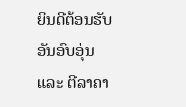ຍິນດີຕ້ອນຮັບອັນອົບອຸ່ນ ແລະ ຕີລາຄາ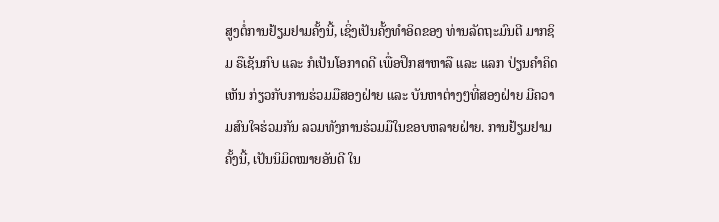ສູງຕໍ່ການຢ້ຽມຢາມຄັ້ງນີ້, ເຊິ່ງເປັນຄັ້ງທໍາອິດຂອງ ທ່ານລັດຖະມົນຕີ ມາກຊິມ ຣືເຊັນກົບ ແລະ ກໍເປັນໂອກາດດີ ເພື່ອປຶກສາຫາລື ແລະ ແລກ ປ່ຽນຄໍາຄິດເຫັນ ກ່ຽວກັບການຮ່ວມມືສອງຝ່າຍ ແລະ ບັນຫາຕ່າງໆທີ່ສອງຝ່າຍ ມີຄວາມສົນໃຈຮ່ວມກັນ ລວມທັງການຮ່ວມມືໃນຂອບຫລາຍຝ່າຍ. ການຢ້ຽມຢາມຄັ້ງນີ້, ເປັນນິມິດໝາຍອັນດີ ໃນ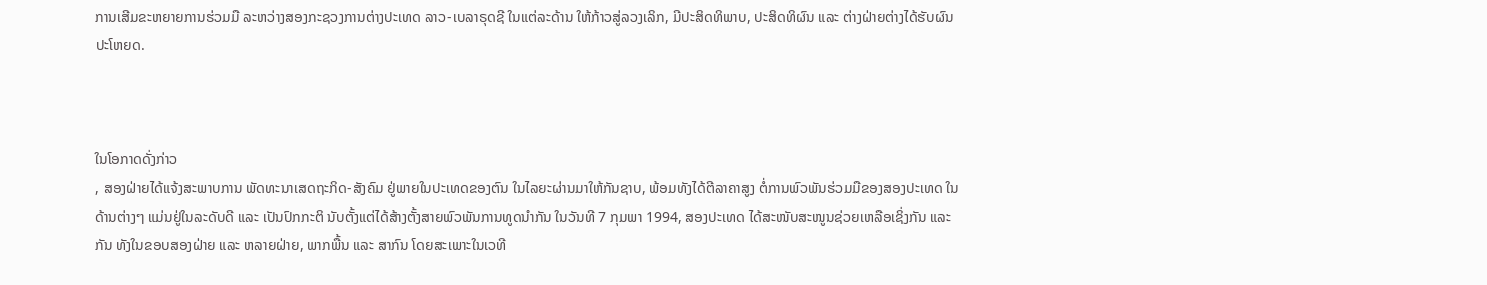ການເສີມຂະຫຍາຍການຮ່ວມມື ລະຫວ່າງສອງກະຊວງການຕ່າງປະເທດ ລາວ-ເບລາຣຸດຊີ ໃນແຕ່ລະດ້ານ ໃຫ້ກ້າວສູ່ລວງເລິກ, ມີປະສິດທິພາບ, ປະສິດທິຜົນ ແລະ ຕ່າງຝ່າຍຕ່າງໄດ້ຮັບຜົນປະໂຫຍດ.



ໃນໂອກາດດັ່ງກ່າວ
, ສອງຝ່າຍໄດ້ແຈ້ງສະພາບການ ພັດທະນາເສດຖະກິດ-ສັງຄົມ ຢູ່ພາຍໃນປະເທດຂອງຕົນ ໃນໄລຍະຜ່ານມາໃຫ້ກັນຊາບ, ພ້ອມທັງໄດ້ຕີລາຄາສູງ ຕໍ່ການພົວພັນຮ່ວມມືຂອງສອງປະເທດ ໃນດ້ານຕ່າງໆ ແມ່ນຢູ່ໃນລະດັບດີ ແລະ ເປັນປົກກະຕິ ນັບຕັ້ງແຕ່ໄດ້ສ້າງຕັ້ງສາຍພົວພັນການທູດນໍາກັນ ໃນວັນທີ 7 ກຸມພາ 1994, ສອງປະເທດ ໄດ້ສະໜັບສະໜູນຊ່ວຍເຫລືອເຊິ່ງກັນ ແລະ ກັນ ທັງໃນຂອບສອງຝ່າຍ ແລະ ຫລາຍຝ່າຍ, ພາກພື້ນ ແລະ ສາກົນ ໂດຍສະເພາະໃນເວທີ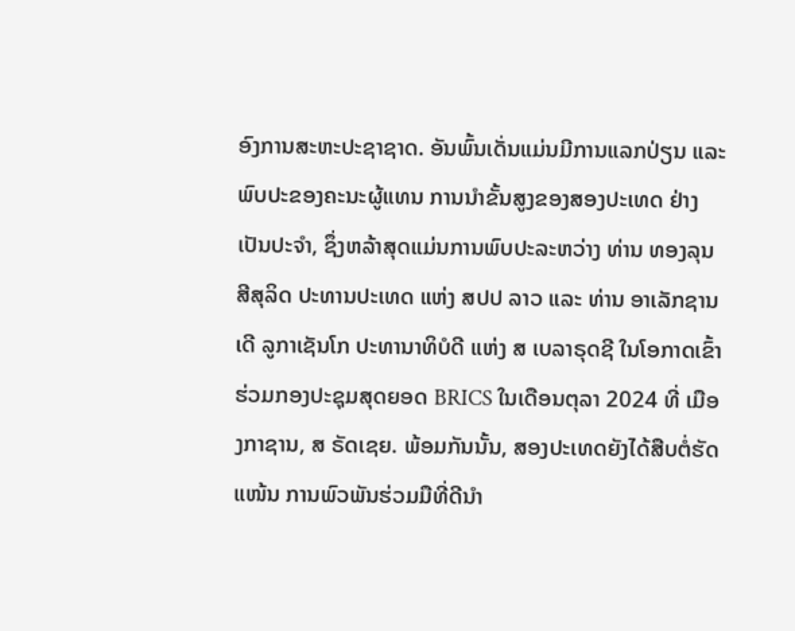ອົງການສະຫະປະຊາຊາດ. ອັນພົ້ນເດັ່ນແມ່ນມີການແລກປ່ຽນ ແລະ ພົບປະຂອງຄະນະຜູ້ແທນ ການນໍາຂັ້ນສູງຂອງສອງປະເທດ ຢ່າງເປັນປະຈໍາ, ຊຶ່ງຫລ້າສຸດແມ່ນການພົບປະລະຫວ່າງ ທ່ານ ທອງລຸນ ສີສຸລິດ ປະທານປະເທດ ແຫ່ງ ສປປ ລາວ ແລະ ທ່ານ ອາເລັກຊານເດີ ລູກາເຊັນໂກ ປະທານາທິບໍດີ ແຫ່ງ ສ ເບລາຣຸດຊີ ໃນໂອກາດເຂົ້າຮ່ວມກອງປະຊຸມສຸດຍອດ BRICS ໃນເດືອນຕຸລາ 2024 ທີ່ ເມືອງກາຊານ, ສ ຣັດເຊຍ. ພ້ອມກັນນັ້ນ, ສອງປະເທດຍັງໄດ້ສືບຕໍ່ຮັດແໜ້ນ ການພົວພັນຮ່ວມມືທີ່ດີນໍາ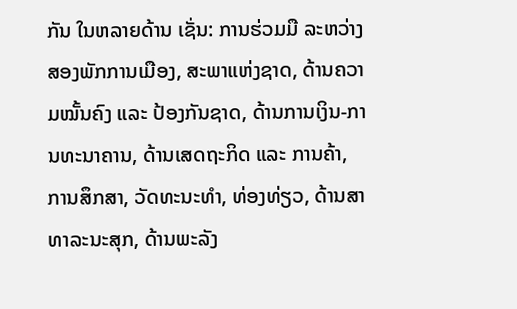ກັນ ໃນຫລາຍດ້ານ ເຊັ່ນ: ການຮ່ວມມື ລະຫວ່າງສອງພັກການເມືອງ, ສະພາແຫ່ງຊາດ, ດ້ານຄວາມໝັ້ນຄົງ ແລະ ປ້ອງກັນຊາດ, ດ້ານການເງິນ-ການທະນາຄານ, ດ້ານເສດຖະກິດ ແລະ ການຄ້າ, ການສຶກສາ, ວັດທະນະທໍາ, ທ່ອງທ່ຽວ, ດ້ານສາທາລະນະສຸກ, ດ້ານພະລັງ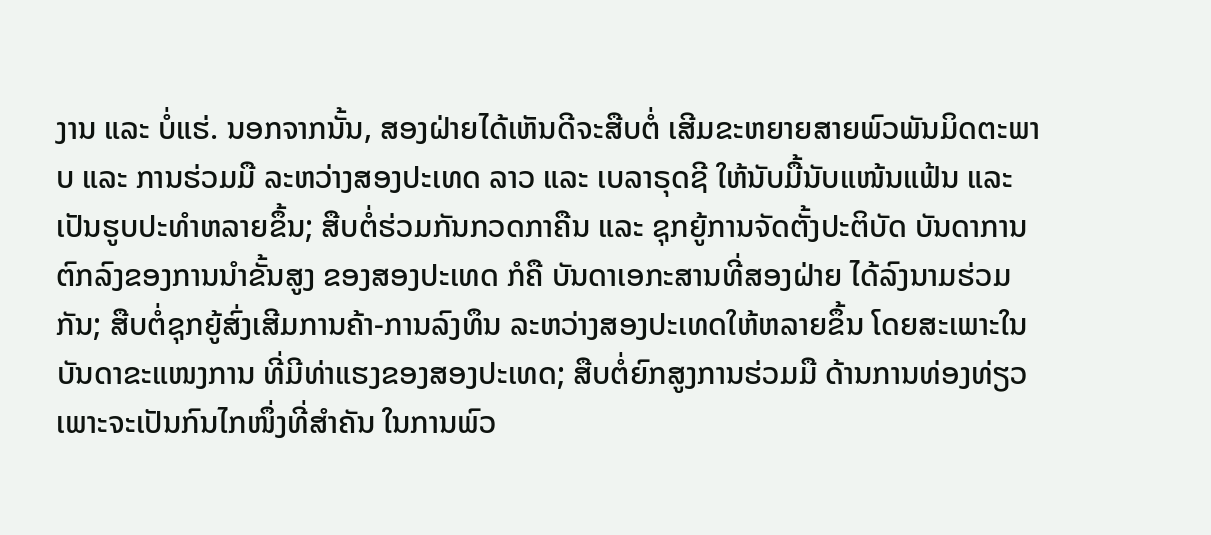ງານ ແລະ ບໍ່ແຮ່. ນອກຈາກນັ້ນ, ສອງຝ່າຍໄດ້ເຫັນດີຈະສືບຕໍ່ ເສີມຂະຫຍາຍສາຍພົວພັນມິດຕະພາບ ແລະ ການຮ່ວມມື ລະຫວ່າງສອງປະເທດ ລາວ ແລະ ເບລາຣຸດຊີ ໃຫ້ນັບມື້ນັບແໜ້ນແຟ້ນ ແລະ ເປັນຮູບປະທໍາຫລາຍຂຶ້ນ; ສືບຕໍ່ຮ່ວມກັນກວດກາຄືນ ແລະ ຊຸກຍູ້ການຈັດຕັ້ງປະຕິບັດ ບັນດາການຕົກລົງຂອງການນໍາຂັ້ນສູງ ຂອງສອງປະເທດ ກໍຄື ບັນດາເອກະສານທີ່ສອງຝ່າຍ ໄດ້ລົງນາມຮ່ວມກັນ; ສືບຕໍ່ຊຸກຍູ້ສົ່ງເສີມການຄ້າ-ການລົງທຶນ ລະຫວ່າງສອງປະເທດໃຫ້ຫລາຍຂຶ້ນ ໂດຍສະເພາະໃນບັນດາຂະແໜງການ ທີ່ມີທ່າແຮງຂອງສອງປະເທດ; ສືບຕໍ່ຍົກສູງການຮ່ວມມື ດ້ານການທ່ອງທ່ຽວ ເພາະຈະເປັນກົນໄກໜຶ່ງທີ່ສໍາຄັນ ໃນການພົວ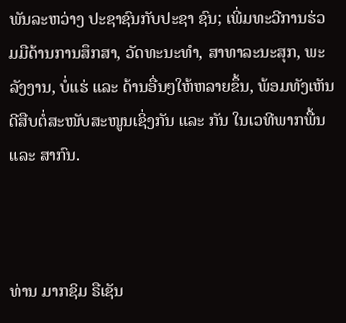ພັນລະຫວ່າງ ປະຊາຊົນກັບປະຊາ ຊົນ; ເພີ່ມທະວີການຮ່ວມມືດ້ານການສຶກສາ, ວັດທະນະທໍາ, ສາທາລະນະສຸກ, ພະລັງງານ, ບໍ່ແຮ່ ແລະ ດ້ານອື່ນໆໃຫ້ຫລາຍຂຶ້ນ, ພ້ອມທັງເຫັນດີສືບຕໍ່ສະໜັບສະໜູນເຊິ່ງກັນ ແລະ ກັນ ໃນເວທີພາກພື້ນ ແລະ ສາກົນ.



ທ່ານ ມາກຊິມ ຣືເຊັນ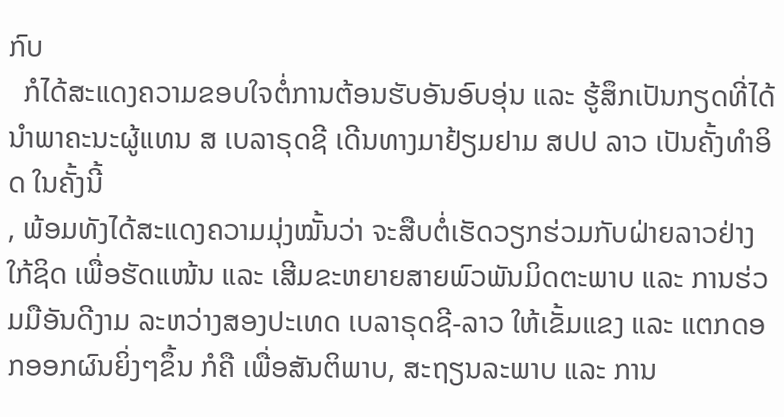ກົບ
  ກໍໄດ້ສະແດງຄວາມຂອບໃຈຕໍ່ການຕ້ອນຮັບອັນອົບອຸ່ນ ແລະ ຮູ້ສຶກເປັນກຽດທີ່ໄດ້ນໍາພາຄະນະຜູ້ແທນ ສ ເບລາຣຸດຊີ ເດີນທາງມາຢ້ຽມຢາມ ສປປ ລາວ ເປັນຄັ້ງທໍາອິດ ໃນຄັ້ງນີ້
, ພ້ອມທັງໄດ້ສະແດງຄວາມມຸ່ງໝັ້ນວ່າ ຈະສືບຕໍ່ເຮັດວຽກຮ່ວມກັບຝ່າຍລາວຢ່າງໃກ້ຊິດ ເພື່ອຮັດແໜ້ນ ແລະ ເສີມຂະຫຍາຍສາຍພົວພັນມິດຕະພາບ ແລະ ການຮ່ວມມືອັນດີງາມ ລະຫວ່າງສອງປະເທດ ເບລາຣຸດຊີ-ລາວ ໃຫ້ເຂັ້ມແຂງ ແລະ ແຕກດອກອອກຜົນຍິ່ງໆຂຶ້ນ ກໍຄື ເພື່ອສັນຕິພາບ, ສະຖຽນລະພາບ ແລະ ການ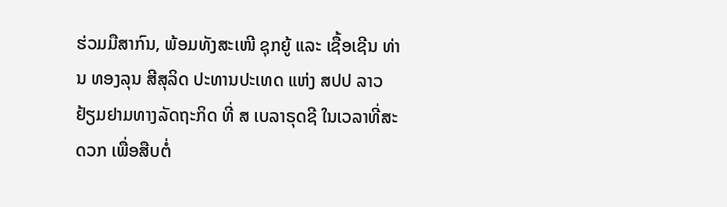ຮ່ວມມືສາກົນ, ພ້ອມທັງສະເໜີ ຊຸກຍູ້ ແລະ ເຊື້ອເຊີນ ທ່ານ ທອງລຸນ ສີສຸລິດ ປະທານປະເທດ ແຫ່ງ ສປປ ລາວ ຢ້ຽມຢາມທາງລັດຖະກິດ ທີ່ ສ ເບລາຣຸດຊີ ໃນເວລາທີ່ສະດວກ ເພື່ອສືບຕໍ່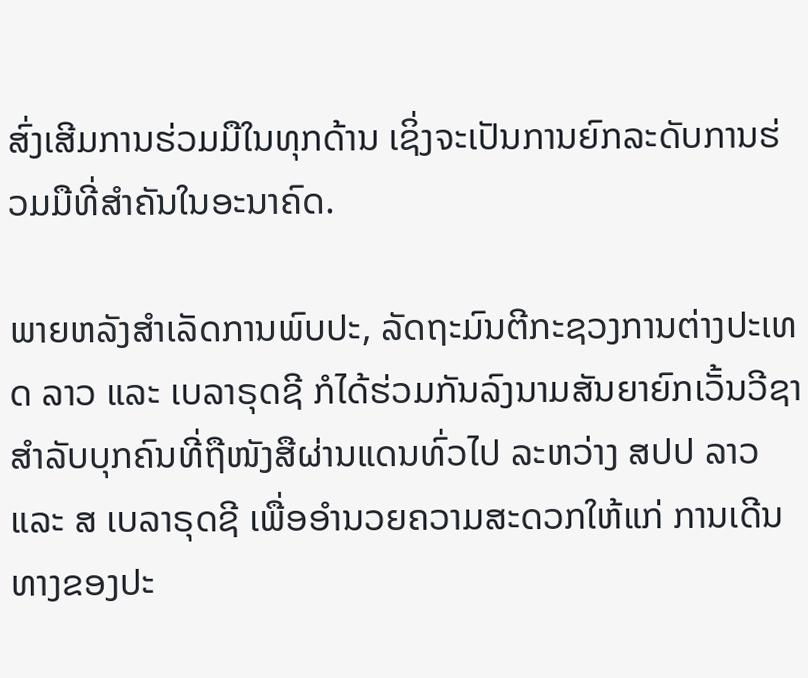ສົ່ງເສີມການຮ່ວມມືໃນທຸກດ້ານ ເຊິ່ງຈະເປັນການຍົກລະດັບການຮ່ວມມືທີ່ສໍາຄັນໃນອະນາຄົດ.

ພາຍຫລັງສໍາເລັດການພົບປະ, ລັດຖະມົນຕີກະຊວງການຕ່າງປະເທດ ລາວ ແລະ ເບລາຣຸດຊີ ກໍໄດ້ຮ່ວມກັນລົງນາມສັນຍາຍົກເວັ້ນວີຊາ ສໍາລັບບຸກຄົນທີ່ຖືໜັງສືຜ່ານແດນທົ່ວໄປ ລະຫວ່າງ ສປປ ລາວ ແລະ ສ ເບລາຣຸດຊີ ເພື່ອອໍານວຍຄວາມສະດວກໃຫ້ແກ່ ການເດີນທາງຂອງປະ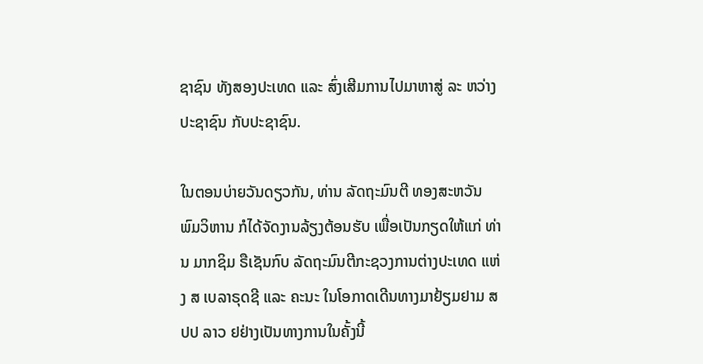ຊາຊົນ ທັງສອງປະເທດ ແລະ ສົ່ງເສີມການໄປມາຫາສູ່ ລະ ຫວ່າງ ປະຊາຊົນ ກັບປະຊາຊົນ.

ໃນຕອນບ່າຍວັນດຽວກັນ, ທ່ານ ລັດຖະມົນຕີ ທອງສະຫວັນ ພົມວິຫານ ກໍໄດ້ຈັດງານລ້ຽງຕ້ອນຮັບ ເພື່ອເປັນກຽດໃຫ້ແກ່ ທ່ານ ມາກຊິມ ຣືເຊັນກົບ ລັດຖະມົນຕີກະຊວງການຕ່າງປະເທດ ແຫ່ງ ສ ເບລາຣຸດຊີ ແລະ ຄະນະ ໃນໂອກາດເດີນທາງມາຢ້ຽມຢາມ ສປປ ລາວ ຢຢ່າງເປັນທາງການໃນຄັ້ງນີ້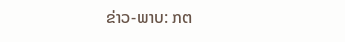ຂ່າວ-ພາບ: ກຕ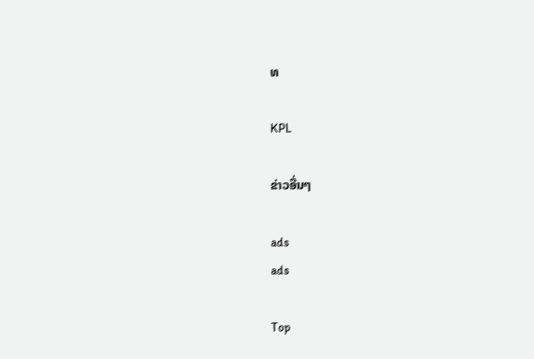ທ

KPL

ຂ່າວອື່ນໆ

ads
ads

Top